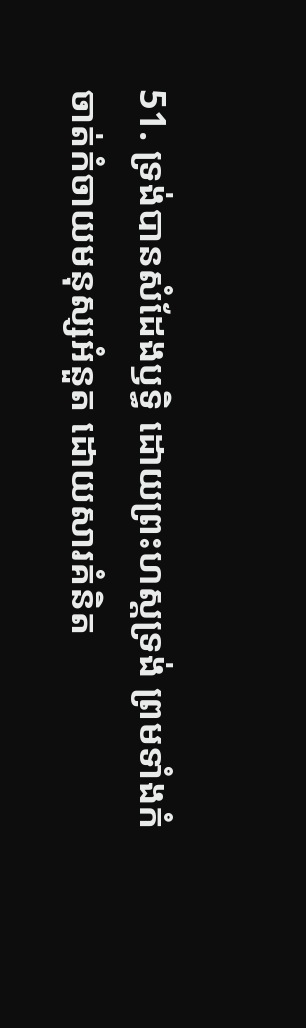51. ទ្រង់បានសំដែងឫទ្ធិ ដោយព្រះហស្តទ្រង់ ព្រមទាំងកំចាត់កំចាយមនុស្សអំនួត ដោយសារគំនិត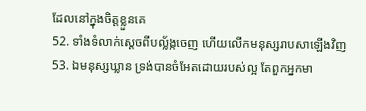ដែលនៅក្នុងចិត្តខ្លួនគេ
52. ទាំងទំលាក់ស្តេចពីបល្ល័ង្កចេញ ហើយលើកមនុស្សរាបសាឡើងវិញ
53. ឯមនុស្សឃ្លាន ទ្រង់បានចំអែតដោយរបស់ល្អ តែពួកអ្នកមា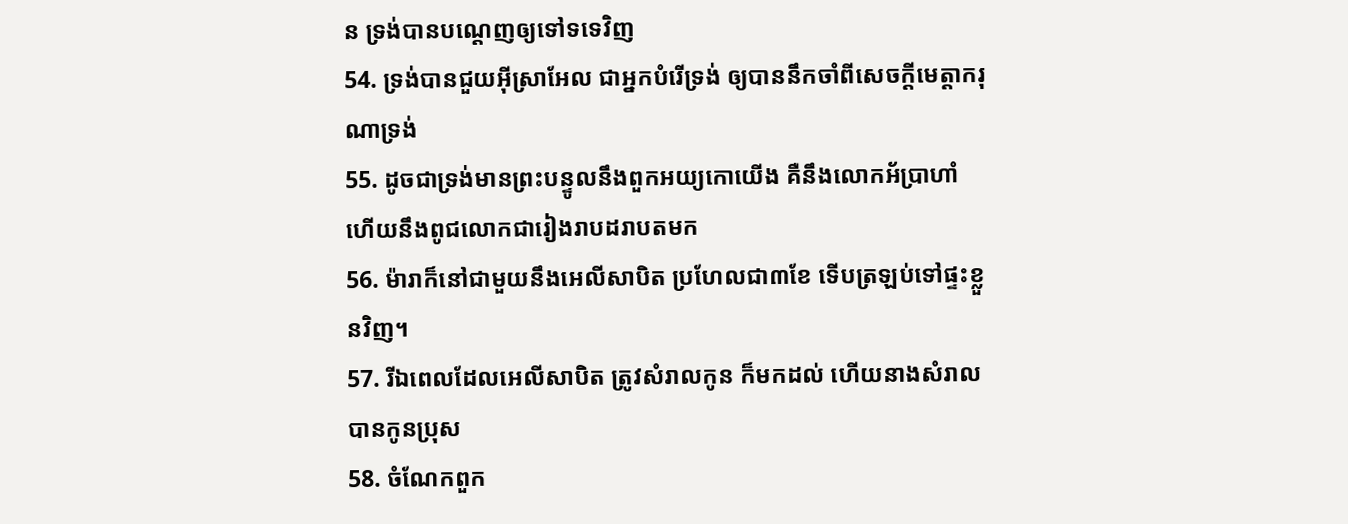ន ទ្រង់បានបណ្តេញឲ្យទៅទទេវិញ
54. ទ្រង់បានជួយអ៊ីស្រាអែល ជាអ្នកបំរើទ្រង់ ឲ្យបាននឹកចាំពីសេចក្ដីមេត្តាករុណាទ្រង់
55. ដូចជាទ្រង់មានព្រះបន្ទូលនឹងពួកអយ្យកោយើង គឺនឹងលោកអ័ប្រាហាំ ហើយនឹងពូជលោកជារៀងរាបដរាបតមក
56. ម៉ារាក៏នៅជាមួយនឹងអេលីសាបិត ប្រហែលជា៣ខែ ទើបត្រឡប់ទៅផ្ទះខ្លួនវិញ។
57. រីឯពេលដែលអេលីសាបិត ត្រូវសំរាលកូន ក៏មកដល់ ហើយនាងសំរាលបានកូនប្រុស
58. ចំណែកពួក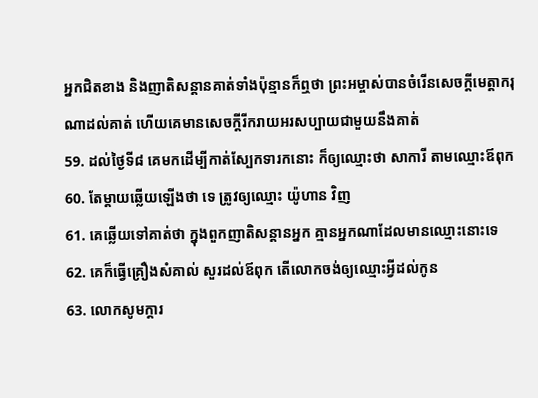អ្នកជិតខាង និងញាតិសន្តានគាត់ទាំងប៉ុន្មានក៏ឮថា ព្រះអម្ចាស់បានចំរើនសេចក្ដីមេត្តាករុណាដល់គាត់ ហើយគេមានសេចក្ដីរីករាយអរសប្បាយជាមួយនឹងគាត់
59. ដល់ថ្ងៃទី៨ គេមកដើម្បីកាត់ស្បែកទារកនោះ ក៏ឲ្យឈ្មោះថា សាការី តាមឈ្មោះឪពុក
60. តែម្តាយឆ្លើយឡើងថា ទេ ត្រូវឲ្យឈ្មោះ យ៉ូហាន វិញ
61. គេឆ្លើយទៅគាត់ថា ក្នុងពួកញាតិសន្តានអ្នក គ្មានអ្នកណាដែលមានឈ្មោះនោះទេ
62. គេក៏ធ្វើគ្រឿងសំគាល់ សួរដល់ឪពុក តើលោកចង់ឲ្យឈ្មោះអ្វីដល់កូន
63. លោកសូមក្តារ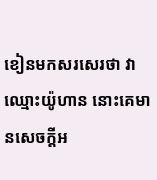ខៀនមកសរសេរថា វាឈ្មោះយ៉ូហាន នោះគេមានសេចក្ដីអ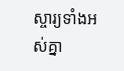ស្ចារ្យទាំងអស់គ្នា